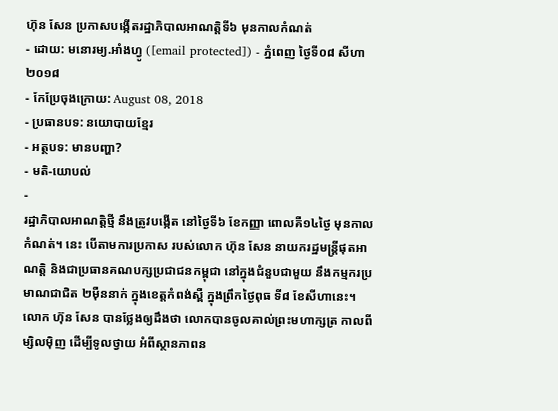ហ៊ុន សែន ប្រកាសបង្កើតរដ្ឋាភិបាលអាណត្តិទី៦ មុនកាលកំណត់
- ដោយ: មនោរម្យ.អាំងហ្វូ ([email protected]) - ភ្នំពេញ ថ្ងៃទី០៨ សីហា ២០១៨
- កែប្រែចុងក្រោយ: August 08, 2018
- ប្រធានបទ: នយោបាយខ្មែរ
- អត្ថបទ: មានបញ្ហា?
- មតិ-យោបល់
-
រដ្ឋាភិបាលអាណត្តិថ្មី នឹងត្រូវបង្កើត នៅថ្ងៃទី៦ ខែកញ្ញា ពោលគឺ១៤ថ្ងៃ មុនកាលកំណត់។ នេះ បើតាមការប្រកាស របស់លោក ហ៊ុន សែន នាយករដ្ឋមន្ត្រីផុតអាណត្តិ និងជាប្រធានគណបក្សប្រជាជនកម្ពុជា នៅក្នុងជំនួបជាមួយ នឹងកម្មករប្រមាណជាជិត ២ម៉ឺននាក់ ក្នុងខេត្តកំពង់ស្ពឺ ក្នុងព្រឹកថ្ងៃពុធ ទី៨ ខែសីហានេះ។
លោក ហ៊ុន សែន បានថ្លែងឲ្យដឹងថា លោកបានចូលគាល់ព្រះមហាក្សត្រ កាលពីម្សិលម៉ិញ ដើម្បីទូលថ្វាយ អំពីស្ថានភាពន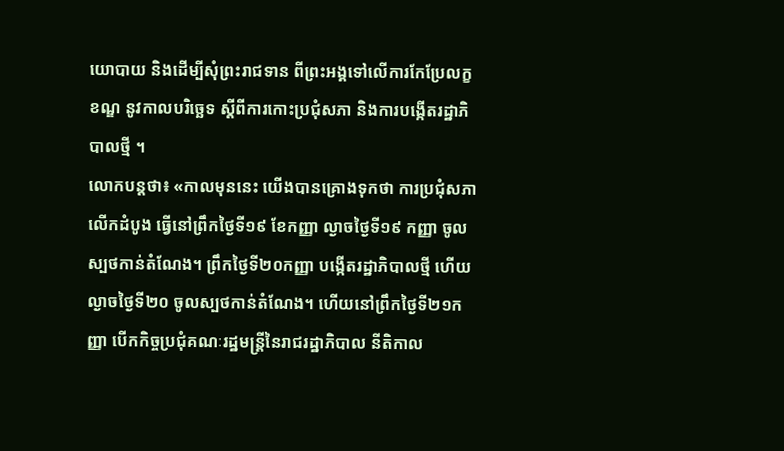យោបាយ និងដើម្បីសុំព្រះរាជទាន ពីព្រះអង្គទៅលើការកែប្រែលក្ខខណ្ឌ នូវកាលបរិច្ឆេទ ស្ដីពីការកោះប្រជុំសភា និងការបង្កើតរដ្ឋាភិបាលថ្មី ។
លោកបន្តថា៖ «កាលមុននេះ យើងបានគ្រោងទុកថា ការប្រជុំសភាលើកដំបូង ធ្វើនៅព្រឹកថ្ងៃទី១៩ ខែកញ្ញា ល្ងាចថ្ងៃទី១៩ កញ្ញា ចូលស្បថកាន់តំណែង។ ព្រឹកថ្ងៃទី២០កញ្ញា បង្កើតរដ្ឋាភិបាលថ្មី ហើយល្ងាចថ្ងៃទី២០ ចូលស្បថកាន់តំណែង។ ហើយនៅព្រឹកថ្ងៃទី២១កញ្ញា បើកកិច្ចប្រជុំគណៈរដ្ឋមន្ត្រីនៃរាជរដ្ឋាភិបាល នីតិកាល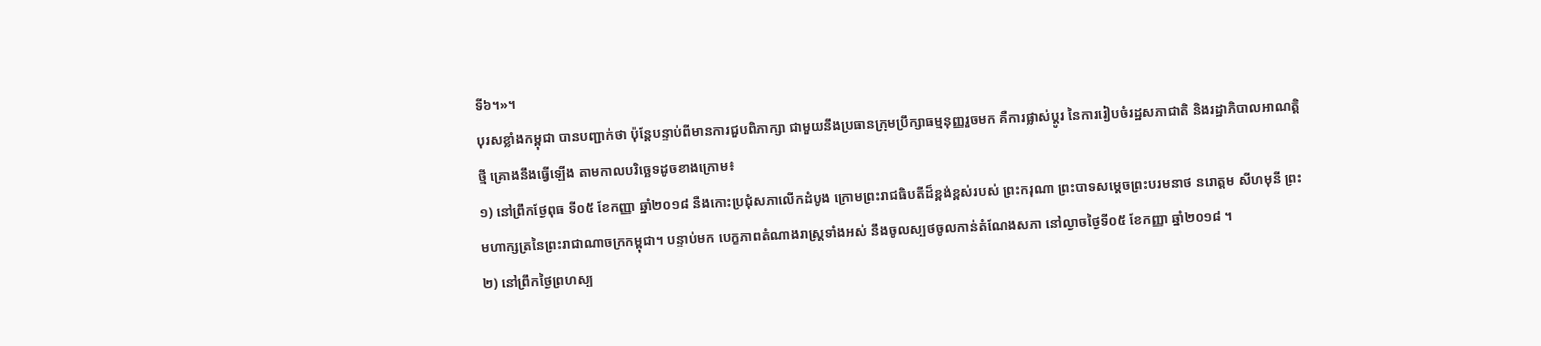ទី៦។»។
បុរសខ្លាំងកម្ពុជា បានបញ្ជាក់ថា ប៉ុន្តែបន្ទាប់ពីមានការជួបពិភាក្សា ជាមួយនឹងប្រធានក្រុមប្រឹក្សាធម្មនុញ្ញរួចមក គឺការផ្លាស់ប្ដូរ នៃការរៀបចំរដ្ឋសភាជាតិ និងរដ្ឋាភិបាលអាណត្តិថ្មី គ្រោងនឹងធ្វើឡើង តាមកាលបរិច្ឆេទដូចខាងក្រោម៖
១) នៅព្រឹកថ្ងែពុធ ទី០៥ ខែកញ្ញា ឆ្នាំ២០១៨ នឺងកោះប្រជុំសភាលើកដំបូង ក្រោមព្រះរាជធិបតីដ៏ខ្ពង់ខ្ពស់របស់ ព្រះករុណា ព្រះបាទសម្តេចព្រះបរមនាថ នរោត្តម សីហមុនី ព្រះមហាក្សត្រនៃព្រះរាជាណាចក្រកម្ពុជា។ បន្ទាប់មក បេក្ខភាពតំណាងរាស្ត្រទាំងអស់ នឹងចូលស្បថចូលកាន់តំណែងសភា នៅល្ងាចថ្ងៃទី០៥ ខែកញ្ញា ឆ្នាំ២០១៨ ។
២) នៅព្រឹកថ្ងៃព្រហស្ប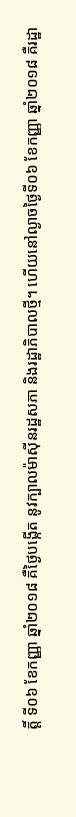ត្តិ៍ ទី០៦ ខែកញ្ញា ឆ្នាំ២០១៨ គឺថ្ងៃបង្កើត នូវក្បាលម៉ាស៊ីនរដ្ឋសភា និងរដ្ឋាភិបាលថ្មី។ ហើយនៅល្ងាចថ្ងៃទី០៦ ខែកញ្ញា ឆ្នាំ២០១៨ គឺរដ្ឋា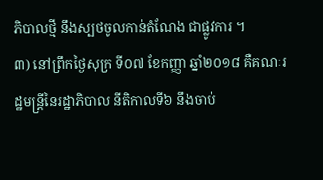ភិបាលថ្មី នឹងស្បថចូលកាន់តំណែង ជាផ្លូវការ ។
៣) នៅព្រឹកថ្ងៃសុក្រ ទី០៧ ខែកញ្ញា ឆ្នាំ២០១៨ គឺគណៈរដ្ឋមន្ត្រីនៃរដ្ឋាភិបាល នីតិកាលទី៦ នឹងចាប់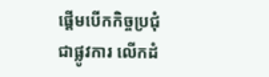ផ្តើមបើកកិច្ចប្រជុំជាផ្លូវការ លើកដំ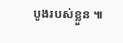បូងរបស់ខ្លួន ៕